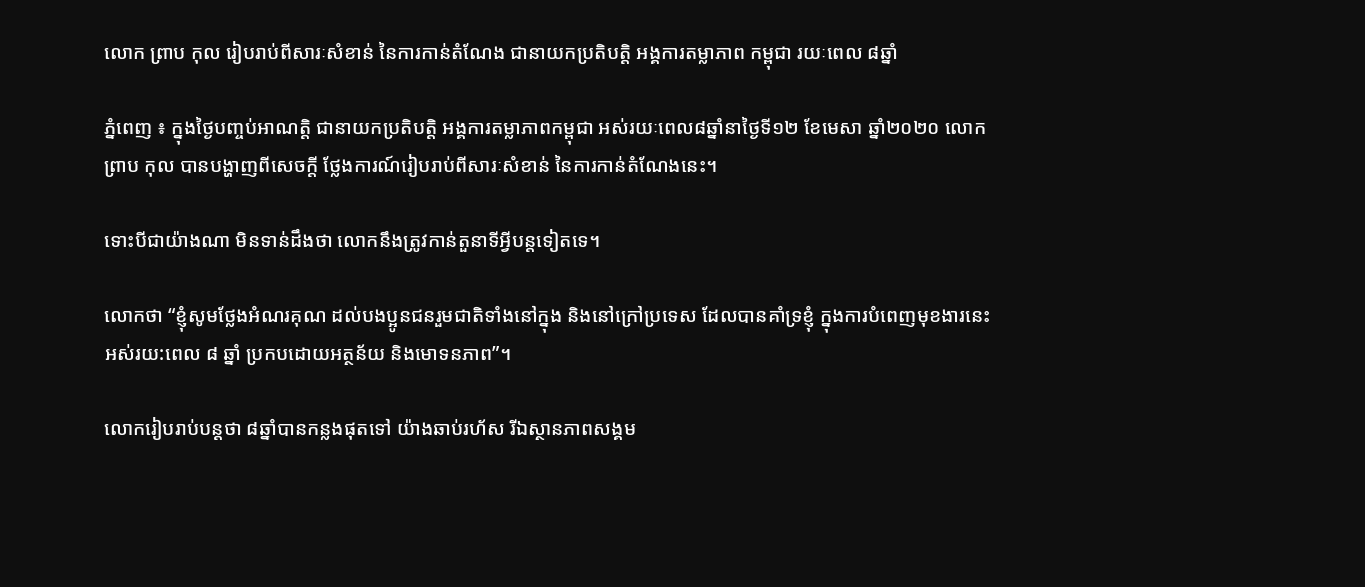លោក ព្រាប កុល រៀបរាប់ពីសារៈសំខាន់ នៃការកាន់តំណែង ជានាយកប្រតិបត្តិ អង្គការតម្លាភាព កម្ពុជា រយៈពេល ៨ឆ្នាំ

ភ្នំពេញ ៖ ក្នុងថ្ងៃបញ្ចប់អាណត្តិ ជានាយកប្រតិបត្តិ អង្គការតម្លាភាពកម្ពុជា អស់រយៈពេល៨ឆ្នាំនាថ្ងៃទី១២ ខែមេសា ឆ្នាំ២០២០ លោក ព្រាប កុល បានបង្ហាញពីសេចក្តី ថ្លែងការណ៍រៀបរាប់ពីសារៈសំខាន់ នៃការកាន់តំណែងនេះ។

ទោះបីជាយ៉ាងណា មិនទាន់ដឹងថា លោកនឹងត្រូវកាន់តួនាទីអ្វីបន្តទៀតទេ។

លោកថា “ខ្ញុំសូមថ្លែងអំណរគុណ ដល់បងប្អូនជនរួមជាតិទាំងនៅក្នុង និងនៅក្រៅប្រទេស ដែលបានគាំទ្រខ្ញុំ ក្នុងការបំពេញមុខងារនេះ អស់រយ:ពេល ៨ ឆ្នាំ ប្រកបដោយអត្ថន័យ និងមោទនភាព”។

លោករៀបរាប់បន្តថា ៨ឆ្នាំបានកន្លងផុតទៅ យ៉ាងឆាប់រហ័ស រីឯស្ថានភាពសង្គម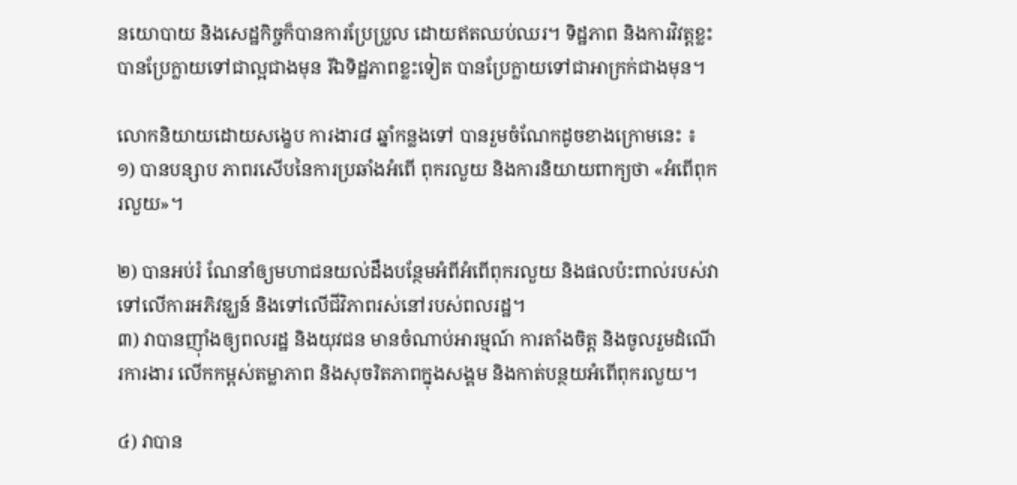នយោបាយ និងសេដ្ឋកិច្ចក៏បានការប្រែប្រួល ដោយឥតឈប់ឈរ។ ទិដ្ឋភាព និងការវិវត្តខ្លះ បានប្រែក្លាយទៅជាល្អជាងមុន រីឯទិដ្ឋភាពខ្លះទៀត បានប្រែក្លាយទៅជាអាក្រក់ជាងមុន។

លោកនិយាយដោយសង្ខេប ការងារ៨ ឆ្នាំកន្លងទៅ បានរួមចំណែកដូចខាងក្រោមនេះ ៖
១) បានបន្សាប ភាពរសើបនៃការប្រឆាំងអំពើ ពុករលួយ និងការនិយាយពាក្យថា «អំពើពុករលួយ»។

២) បានអប់រំ ណែនាំឲ្យមហាជនយល់ដឹងបន្ថែមអំពីអំពើពុករលួយ និងផលប៉ះពាល់របស់វាទៅលើការអភិវឌ្ឃន៍ និងទៅលើជីវិភាពរស់នៅរបស់ពលរដ្ឋ។
៣) វាបានញ៉ាំងឲ្យពលរដ្ឋ និងយុវជន មានចំណាប់អារម្មណ៍ ការតាំងចិត្ត និងចូលរួមដំណើរការងារ លើកកម្ពស់តម្លាភាព និងសុចរិតភាពក្នុងសង្គម និងកាត់បន្ថយអំពើពុករលួយ។

៤) វាបាន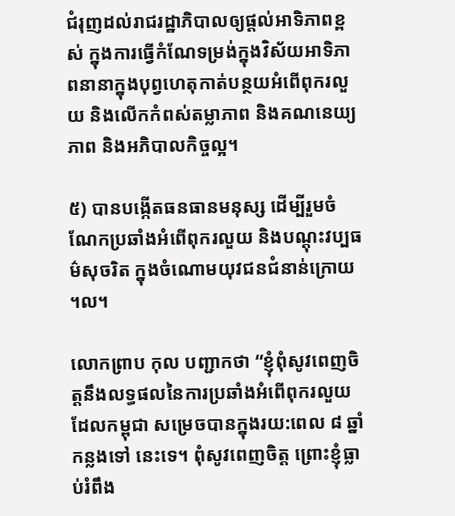ជំរុញដល់រាជរដ្ឋាភិបាលឲ្យផ្តល់អាទិភាពខ្ពស់ ក្នុងការធ្វើកំណែទម្រង់ក្នុងវិស័យអាទិភាពនានាក្នុងបុព្វហេតុកាត់បន្ថយអំពើពុករលួយ និងលើកកំពស់តម្លាភាព និងគណនេយ្យភាព និងអភិបាលកិច្ចល្អ។

៥) បានបង្កើតធនធានមនុស្ស ដើម្បីរួមចំណែកប្រឆាំងអំពើពុករលួយ និងបណ្តុះវប្បធម៌សុចរិត ក្នុងចំណោមយុវជនជំនាន់ក្រោយ ។ល។

លោកព្រាប កុល បញ្ជាកថា “ខ្ញុំពុំសូវពេញចិត្តនឹងលទ្ធផលនៃការប្រឆាំងអំពើពុករលួយ ដែលកម្ពុជា សម្រេចបានក្នុងរយ:ពេល ៨ ឆ្នាំកន្លងទៅ នេះទេ។ ពុំសូវពេញចិត្ត ព្រោះខ្ញុំធ្លាប់រំពឹង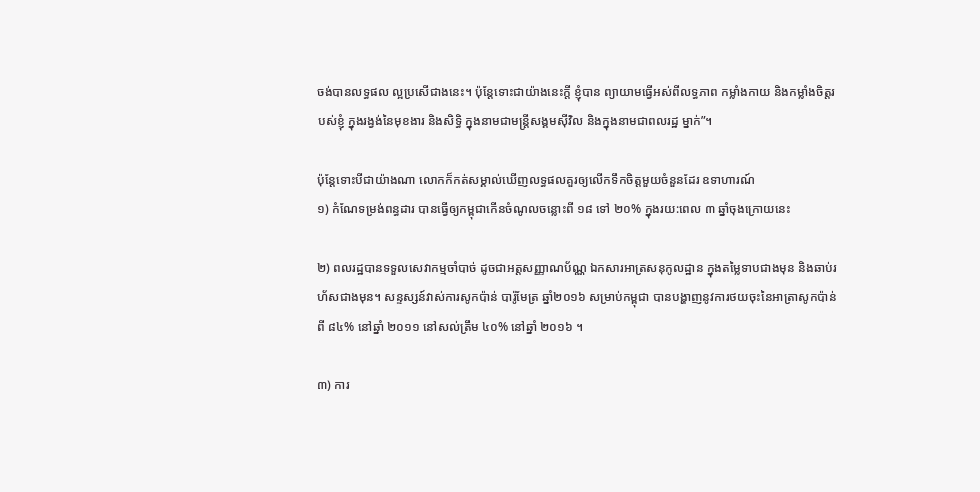ចង់បានលទ្ធផល ល្អប្រសើជាងនេះ។ ប៉ុន្តែទោះជាយ៉ាងនេះក្តី ខ្ញុំបាន ព្យាយាមធ្វើអស់ពីលទ្ធភាព កម្លាំងកាយ និងកម្លាំងចិត្តរបស់ខ្ញុំ ក្នុងរង្វង់នៃមុខងារ និងសិទ្ធិ ក្នុងនាមជាមន្ត្រីសង្គមស៊ីវិល និងក្នុងនាមជាពលរដ្ឋ ម្នាក់”។

ប៉ុន្តែទោះបីជាយ៉ាងណា លោកក៏កត់សម្គាល់ឃើញលទ្ធផលគួរឲ្យលើកទឹកចិត្តមួយចំនួនដែរ ឧទាហារណ៍
១) កំណែទម្រង់ពន្ធដារ បានធ្វើឲ្យកម្ពុជាកើនចំណូលចន្លោះពី ១៨ ទៅ ២០% ក្នុងរយ:ពេល ៣ ឆ្នាំចុងក្រោយនេះ

២) ពលរដ្ឋបានទទួលសេវាកម្មចាំបាច់ ដូចជាអត្តសញ្ញាណប័ណ្ណ ឯកសារអាត្រសនុកូលដ្ឋាន ក្នុងតម្លៃទាបជាងមុន និងឆាប់រហ័សជាងមុន។ សន្ទស្សន៍វាស់ការសូកប៉ាន់ បារ៉ូមែត្រ ឆ្នាំ២០១៦ សម្រាប់កម្ពុជា បានបង្ហាញនូវការថយចុះនៃអាត្រាសូកប៉ាន់ ពី ៨៤% នៅឆ្នាំ ២០១១ នៅសល់ត្រឹម ៤០% នៅឆ្នាំ ២០១៦ ។

៣) ការ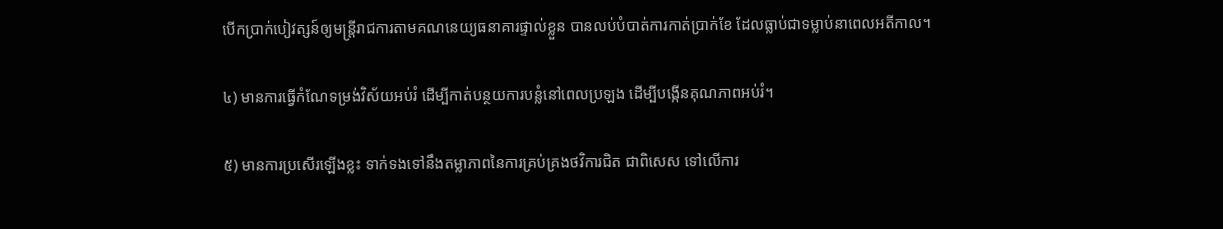បើកប្រាក់បៀវត្សន៍ឲ្យមន្ត្រីរាជការតាមគណនេយ្យធនាគារផ្ទាល់ខ្លួន បានលប់បំបាត់ការកាត់ប្រាក់ខែ ដែលធ្លាប់ជាទម្លាប់នាពេលអតីកាល។

៤) មានការធ្វើកំណែទម្រង់វិស័យអប់រំ ដើម្បីកាត់បន្ថយការបន្លំនៅពេលប្រឡង ដើម្បីបង្កើនគុណភាពអប់រំ។

៥) មានការប្រសើរឡើងខ្លះ ទាក់ទងទៅនឹងតម្លាភាពនៃការគ្រប់គ្រងថវិការជិត ជាពិសេស ទៅលើការ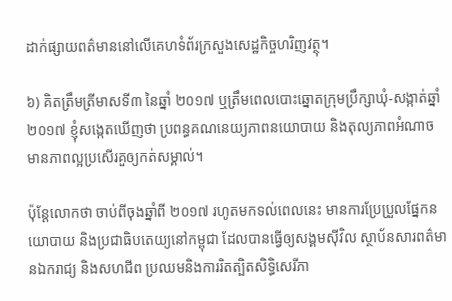ដាក់ផ្សាយពត៌មាននៅលើគេហទំព័រក្រសួងសេដ្ឋកិច្ចហរិញវត្ថុ។

៦) គិតត្រឹមត្រីមាសទី៣ នៃឆ្នាំ ២០១៧ ឬត្រឹមពេលបោះឆ្នោតក្រុមប្រឹក្សាឃុំ-សង្កាត់ឆ្នាំ ២០១៧ ខ្ញុំសង្កេតឃើញថា ប្រពន្ធគណនេយ្យភាពនយោបាយ និងតុល្យភាពអំណាច មានភាពល្អប្រសើរគួឲ្យកត់សម្គាល់។

ប៉ុន្តែលោកថា ចាប់ពីចុងឆ្នាំពី ២០១៧ រហូតមកទល់ពេលនេះ មានការប្រែប្រួលផ្នែកនយោបាយ និងប្រជាធិបតេយ្យនៅកម្ពុជា ដែលបានធ្វើឲ្យសង្គមស៊ីវិល ស្ថាប័នសារពត៌មានឯករាជ្យ និងសហជីព ប្រឈមនិងការរិតត្បិតសិទ្ធិសេរីភា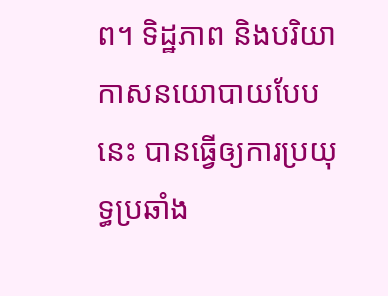ព។ ទិដ្ឋភាព និងបរិយាកាសនយោបាយបែបនេះ បានធ្វើឲ្យការប្រយុទ្ធប្រឆាំង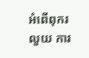អំពើពុករលួយ ការ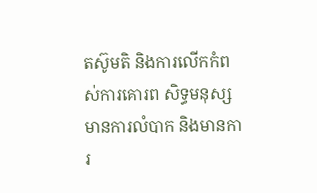តស៊ូមតិ និងការលើកកំពស់ការគោរព សិទ្ធមនុស្ស មានការលំបាក និងមានការ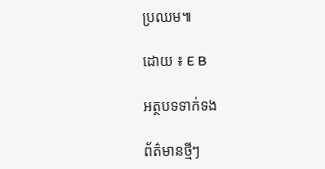ប្រឈម៕

ដោយ ៖ E B

អត្ថបទទាក់ទង

ព័ត៌មានថ្មីៗ